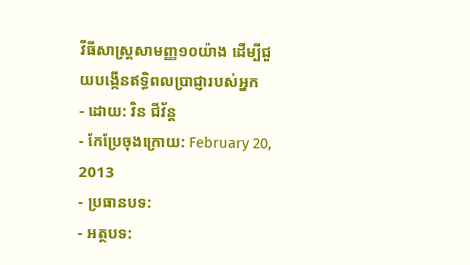វីធីសាស្ត្រសាមញ្ញ១០យ៉ាង ដើម្បីជួយបង្កើនឥទ្ធិពលប្រាជ្ញារបស់អ្នក
- ដោយ: វិន ជីវ័ន្ត
- កែប្រែចុងក្រោយ: February 20, 2013
- ប្រធានបទ:
- អត្ថបទ: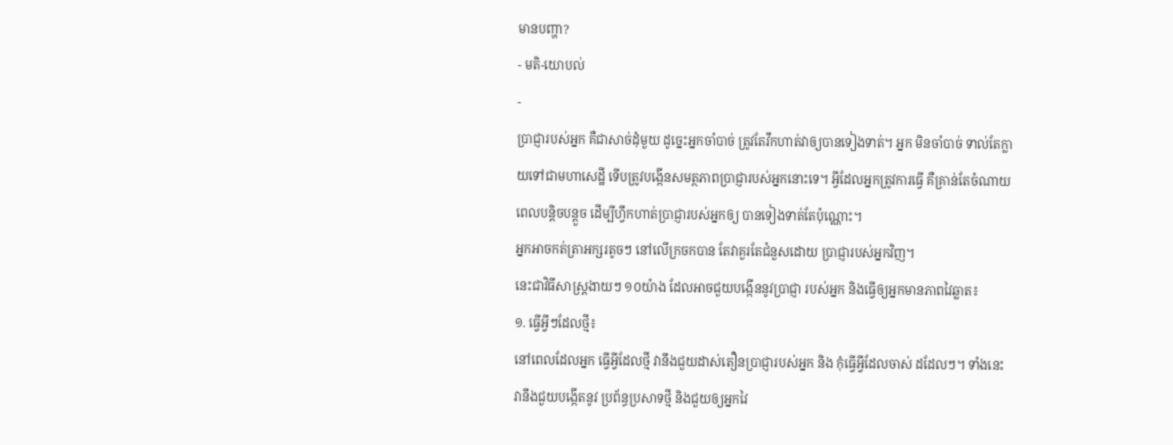មានបញ្ហា?
- មតិ-យោបល់
-
ប្រាជ្ញារបស់អ្នក គឺជាសាច់ដុំមួយ ដូច្នេះអ្នកចាំបាច់ ត្រូវតែវឹកហាត់វាឲ្យបានទៀងទាត់។ អ្នក មិនចាំបាច់ ទាល់តែក្លាយទៅជាមហាសេដ្ឋី ទើបត្រូវបង្កើនសមត្ថភាពប្រាជ្ញារបស់អ្នកនោះទេ។ អ្វីដែលអ្នកត្រូវការធ្វើ គឺគ្រាន់តែចំណាយពេលបន្តិចបន្តួច ដើម្បីហ្វឹកហាត់ប្រាជ្ញារបស់អ្នកឲ្យ បានទៀងទាត់តែប៉ុណ្ណោះ។
អ្នកអាចកត់ត្រាអក្សរតូចៗ នៅលើក្រចកបាន តែវាគួរតែជំនួសដោយ ប្រាជ្ញារបស់អ្នកវិញ។
នេះជាវិធីសាស្ត្រងាយៗ ១០យ៉ាង ដែលអាចជួយបង្កើននូវប្រាជ្ញា របស់អ្នក និងធ្វើឲ្យអ្នកមានភាពវៃឆ្លាត៖
១. ធ្វើអ្វីៗដែលថ្មី៖
នៅពេលដែលអ្នក ធ្វើអ្វីដែលថ្មី វានឹងជួយដាស់តឿនប្រាជ្ញារបស់អ្នក និង កុំធ្វើអ្វីដែលចាស់ ដដែលៗ។ ទាំងនេះវានឹងជួយបង្កើតនូវ ប្រព័ន្ធប្រសាទថ្មី និងជួយឲ្យអ្នកវៃ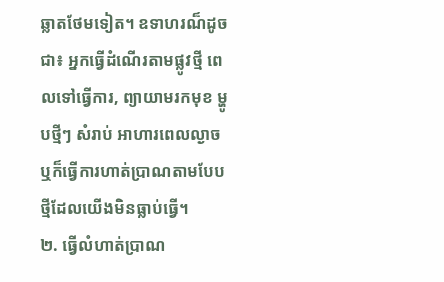ឆ្លាតថែមទៀត។ ឧទាហរណ៏ដូចជា៖ អ្នកធ្វើដំណើរតាមផ្លូវថ្មី ពេលទៅធ្វើការ, ព្យាយាមរកមុខ ម្ហូបថ្មីៗ សំរាប់ អាហារពេលល្ងាច ឬក៏ធ្វើការហាត់ប្រាណតាមបែបថ្មីដែលយើងមិនធ្លាប់ធ្វើ។
២. ធ្វើលំហាត់ប្រាណ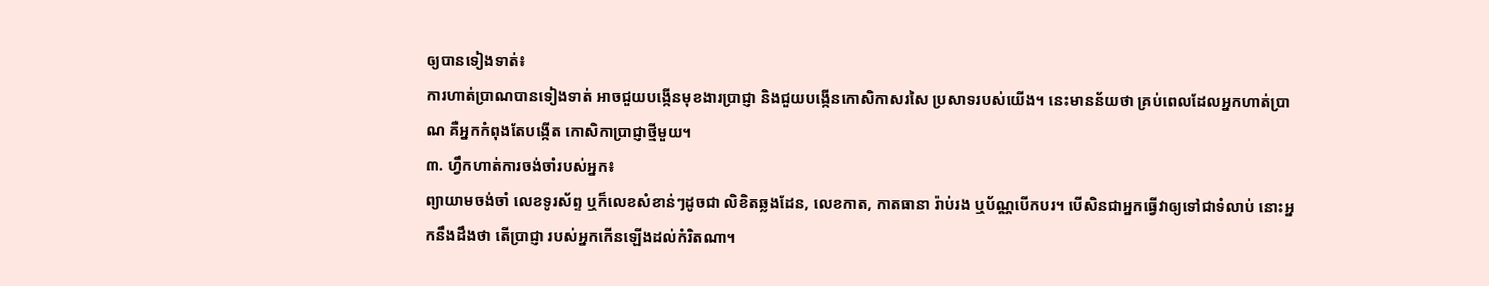ឲ្យបានទៀងទាត់៖
ការហាត់ប្រាណបានទៀងទាត់ អាចជួយបង្កើនមុខងារប្រាជ្ញា និងជួយបង្កើនកោសិកាសរសៃ ប្រសាទរបស់យើង។ នេះមានន័យថា គ្រប់ពេលដែលអ្នកហាត់ប្រាណ គឺអ្នកកំពុងតែបង្កើត កោសិកាប្រាជ្ញាថ្មីមួយ។
៣. ហ្វឹកហាត់ការចង់ចាំរបស់អ្នក៖
ព្យាយាមចង់ចាំ លេខទូរស័ព្ទ ឬក៏លេខសំខាន់ៗដូចជា លិខិតឆ្លងដែន, លេខកាត, កាតធានា រ៉ាប់រង ឬប័ណ្ណបើកបរ។ បើសិនជាអ្នកធ្វើវាឲ្យទៅជាទំលាប់ នោះអ្នកនឹងដឹងថា តើប្រាជ្ញា របស់អ្នកកើនឡើងដល់កំរិតណា។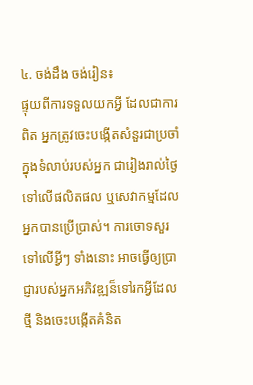៤. ចង់ដឹង ចង់រៀន៖
ផ្ទុយពីការទទួលយកអ្វី ដែលជាការពិត អ្នកត្រូវចេះបង្កើតសំនួរជាប្រចាំ ក្នុងទំលាប់របស់អ្នក ជារៀងរាល់ថ្ងៃ ទៅលើផលិតផល ឬសេវាកម្មដែលអ្នកបានប្រើប្រាស់។ ការចោទសួរទៅលើអ្វីៗ ទាំងនោះ អាចធ្វើឲ្យប្រាជ្ញារបស់អ្នកអភិវឌ្ឍន៏ទៅរកអ្វីដែលថ្មី និងចេះបង្កើតគំនិត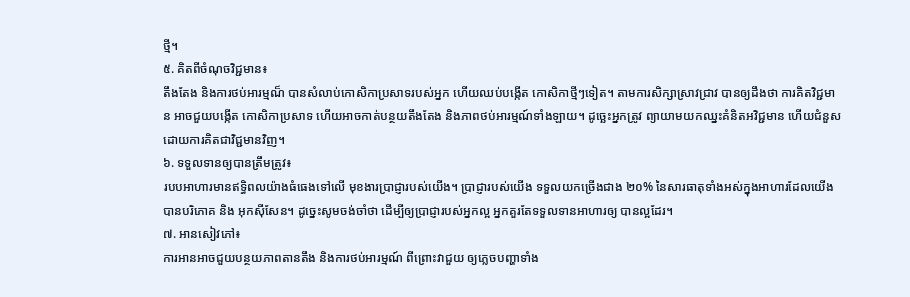ថ្មី។
៥. គិតពីចំណុចវិជ្ជមាន៖
តឹងតែង និងការថប់អារម្មណ៏ បានសំលាប់កោសិកាប្រសាទរបស់អ្នក ហើយឈប់បង្កើត កោសិកាថ្មីៗទៀត។ តាមការសិក្សាស្រាវជ្រាវ បានឲ្យដឹងថា ការគិតវិជ្ជមាន អាចជួយបង្កើត កោសិកាប្រសាទ ហើយអាចកាត់បន្ថយតឹងតែង និងភាពថប់អារម្មណ៍ទាំងឡាយ។ ដូច្ឆេះអ្នកត្រូវ ព្យាយាមយកឈ្នះគំនិតអវិជ្ជមាន ហើយជំនួសដោយការគិតជាវិជ្ជមានវិញ។
៦. ទទួលទានឲ្យបានត្រឹមត្រូវ៖
របបអាហារមានឥទ្ធិពលយ៉ាងធំធេងទៅលើ មុខងារប្រាជ្ញារបស់យើង។ ប្រាជ្ញារបស់យើង ទទួលយកច្រើងជាង ២០% នៃសារធាតុទាំងអស់ក្នុងអាហារដែលយើងបានបរិភោគ និង អុកស៊ីសែន។ ដូច្នេះសូមចង់ចាំថា ដើម្បីឲ្យប្រាជ្ញារបស់អ្នកល្អ អ្នកគួរតែទទួលទានអាហារឲ្យ បានល្អដែរ។
៧. អានសៀវភៅ៖
ការអានអាចជួយបន្ថយភាពតានតឹង និងការថប់អារម្មណ៍ ពីព្រោះវាជួយ ឲ្យភ្លេចបញ្ហាទាំង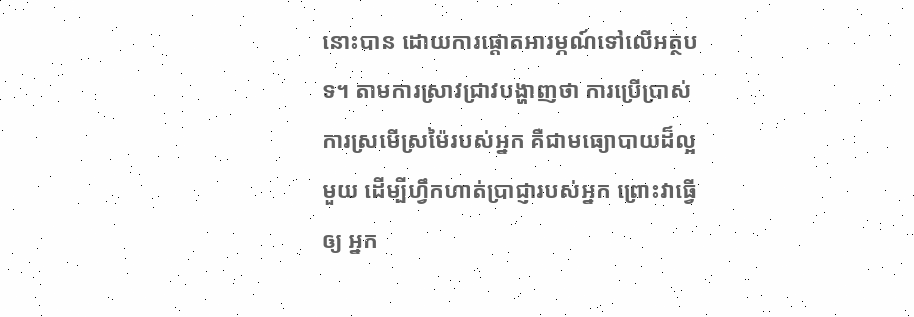នោះបាន ដោយការផ្តោតអារម្ភណ៍ទៅលើអត្ថបទ។ តាមការស្រាវជ្រាវបង្ហាញថា ការប្រើប្រាស់ការស្រមើស្រម៉ៃរបស់អ្នក គឺជាមធ្យោបាយដ៏ល្អមួយ ដើម្បីហ្វឹកហាត់ប្រាជ្ញារបស់អ្នក ព្រោះវាធ្វើឲ្យ អ្នក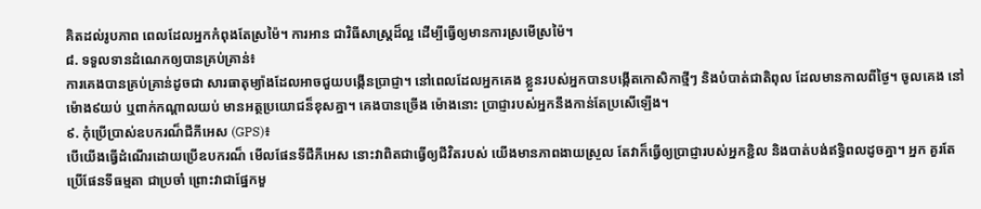គិតដល់រូបភាព ពេលដែលអ្នកកំពុងតែស្រម៉ៃ។ ការអាន ជាវិធីសាស្រ្តដ៏ល្អ ដើម្បីធ្វើឲ្យមានការស្រមើស្រម៉ៃ។
៨. ទទួលទានដំណេកឲ្យបានគ្រប់គ្រាន់៖
ការគេងបានគ្រប់គ្រាន់ដូចជា សារធាតុម្យ៉ាងដែលអាចជួយបង្កើនប្រាជ្ញា។ នៅពេលដែលអ្នកគេង ខ្លួនរបស់អ្នកបានបង្កើតកោសិកាថ្មីៗ និងបំបាត់ជាតិពុល ដែលមានកាលពីថ្ងៃ។ ចូលគេង នៅម៉ោង៩យប់ ឬពាក់កណ្តាលយប់ មានអត្ថប្រយោជន៏ខុសគ្នា។ គេងបានច្រើង ម៉ោងនោះ ប្រាជ្ញារបស់អ្នកនឹងកាន់តែប្រសើឡើង។
៩. កុំប្រើប្រាស់ឧបករណ៏ជីភីអេស (GPS)៖
បើយើងធ្វើដំណើរដោយប្រើឧបករណ៏ មើលផែនទីជីភីអេស នោះវាពិតជាធ្វើឲ្យជីវិតរបស់ យើងមានភាពងាយស្រួល តែវាក៏ធ្វើឲ្យប្រាជ្ញារបស់អ្នកខ្ជិល និងបាត់បង់ឥទ្ធិពលដូចគ្នា។ អ្នក គួរតែប្រើផែនទីធម្មតា ជាប្រចាំ ព្រោះវាជាផ្នែកមួ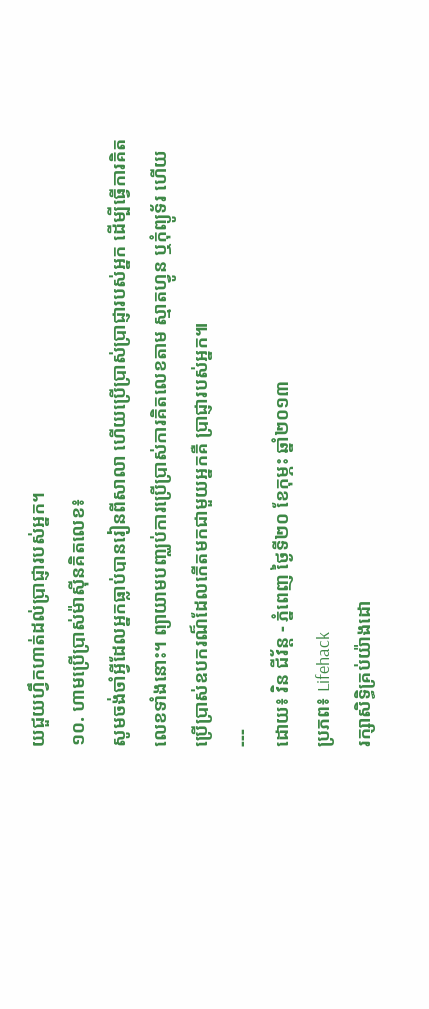យជួយហ្វឹកហាត់ដល់ប្រាជ្ញារបស់អ្នក។
១០. ហាមប្រើប្រាស់ម៉ាស៊ីនគិតលេខ៖
សូមចង់ចាំអ្វីដែលអ្នកធ្លាប់បានរៀនពីសាលា ហើយប្រើប្រាស់ប្រាជ្ញារបស់អ្នក ដើម្បីធ្វើការគិត លេខទាំងនោះ។ ព្យាយាមបញ្ឈប់ការប្រើប្រាស់ការគិតលេខតាម ស្មាតហ្វូន ឬកុំព្យូទ័រ ហើយ ប្រើប្រាស់ឧបករណ៏ដែលកើតមកជាមួយអ្នកគឺ ប្រាជ្ញារបស់អ្នក៕
---
ដោយ៖ វិន ជីវ័ន្ត - ភ្នំពេញ ថ្ងៃទី២០ ខែកុម្ភះ ឆ្នាំ២០១៣
ប្រភព៖ Lifehack
រក្សាសិទ្ធិគ្រប់យ៉ាងដោ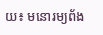យ៖ មនោរម្យព័ង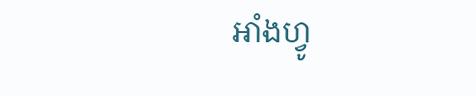អាំងហ្វូ